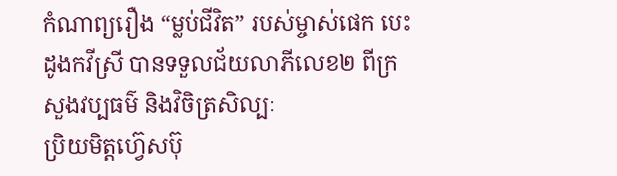កំណាព្យរឿង “ម្លប់ជីវិត” របស់ម្ចាស់ផេក បេះដូងកវីស្រី បានទទួលជ័យលាភីលេខ២ ពីក្រសួងវប្បធម៌ និងវិចិត្រសិល្បៈ
ប្រិយមិត្តហ្វ៊េសប៊ុ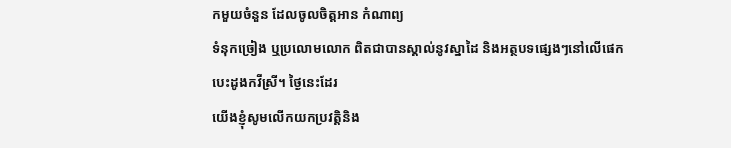កមួយចំនួន ដែលចូលចិត្តអាន កំណាព្យ
ទំនុកច្រៀង ឬប្រលោមលោក ពិតជាបានស្គាល់នូវស្នាដៃ និងអត្ថបទផ្សេងៗនៅលើផេក
បេះដូងកវីស្រី។ ថ្ងៃនេះដែរ
យើងខ្ញុំសូមលើកយកប្រវត្តិនិង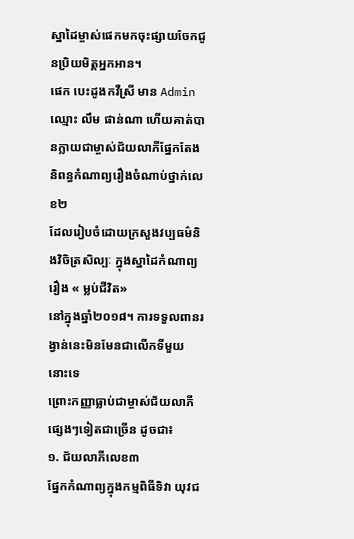ស្នាដៃម្ចាស់ផេកមកចុះផ្សាយចែកជូនប្រិយមិត្តអ្នកអាន។
ផេក បេះដូងកវីស្រី មាន Admin ឈ្មោះ លឹម ផាន់ណា ហើយគាត់បានក្លាយជាម្ចាស់ជ័យលាភីផ្នែកតែងនិពន្ធកំណាព្យរឿងចំណាប់ថ្នាក់លេខ២
ដែលរៀបចំដោយក្រសួងវប្បធម៌និងវិចិត្រសិល្បៈ ក្នុងស្នាដៃកំណាព្យរឿង « ម្លប់ជីវិត»
នៅក្នុងឆ្នាំ២០១៨។ ការទទួលពានរង្វាន់នេះមិនមែនជាលើកទីមួយនោះទេ
ព្រោះកញ្ញាធ្លាប់ជាម្ចាស់ជ័យលាភី ផ្សេងៗទៀតជាច្រើន ដូចជា៖
១. ជ័យលាភីលេខ៣
ផ្នែកកំណាព្យក្នុងកម្មពិធីទិវា យុវជ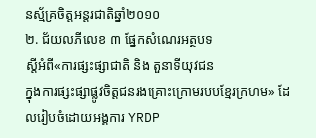នស្ម័គ្រចិត្តអន្តរជាតិឆ្នាំ២០១០
២. ជ័យលភីលេខ ៣ ផ្នែកសំណេរអត្ថបទ
ស្តីអំពី«ការផ្សះផ្សាជាតិ និង តួនាទីយុវជន
ក្នុងការផ្សះផ្សាផ្លូវចិត្តជនរងគ្រោះក្រោមរបបខ្មែរក្រហម» ដែលរៀបចំដោយអង្គការ YRDP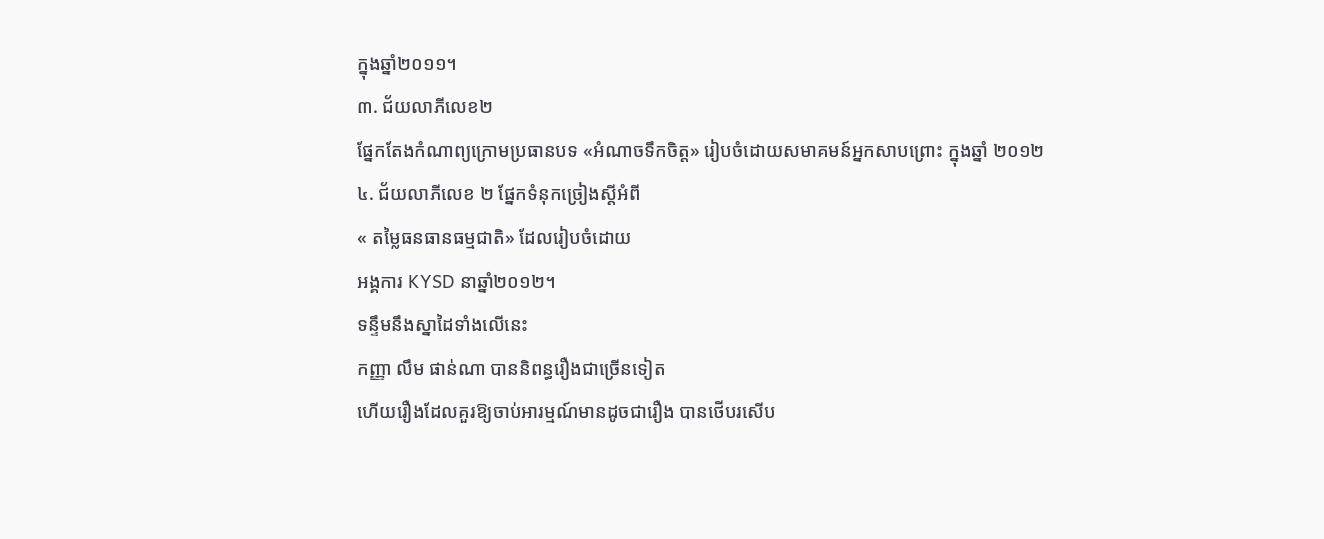ក្នុងឆ្នាំ២០១១។
៣. ជ័យលាភីលេខ២
ផ្នែកតែងកំណាព្យក្រោមប្រធានបទ «អំណាចទឹកចិត្ត» រៀបចំដោយសមាគមន៍អ្នកសាបព្រោះ ក្នុងឆ្នាំ ២០១២
៤. ជ័យលាភីលេខ ២ ផ្នែកទំនុកច្រៀងស្តីអំពី
« តម្លៃធនធានធម្មជាតិ» ដែលរៀបចំដោយ
អង្គការ KYSD នាឆ្នាំ២០១២។
ទន្ទឹមនឹងស្នាដៃទាំងលើនេះ
កញ្ញា លឹម ផាន់ណា បាននិពន្ធរឿងជាច្រើនទៀត
ហើយរឿងដែលគួរឱ្យចាប់អារម្មណ៍មានដូចជារឿង បានថើបរសើប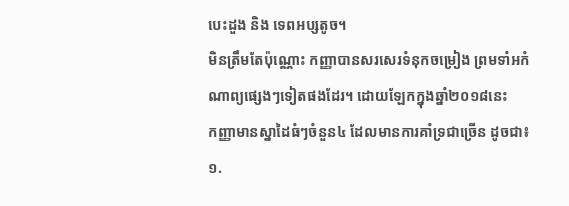បេះដួង និង ទេពអប្សតូច។
មិនត្រឹមតែប៉ុណ្ណោះ កញ្ញាបានសរសេរទំនុកចម្រៀង ព្រមទាំអកំណាព្យផ្សេងៗទៀតផងដែរ។ ដោយឡែកក្នុងឆ្នាំ២០១៨នេះ
កញ្ញាមានស្នាដៃធំៗចំនួន៤ ដែលមានការគាំទ្រជាច្រើន ដូចជា៖
១.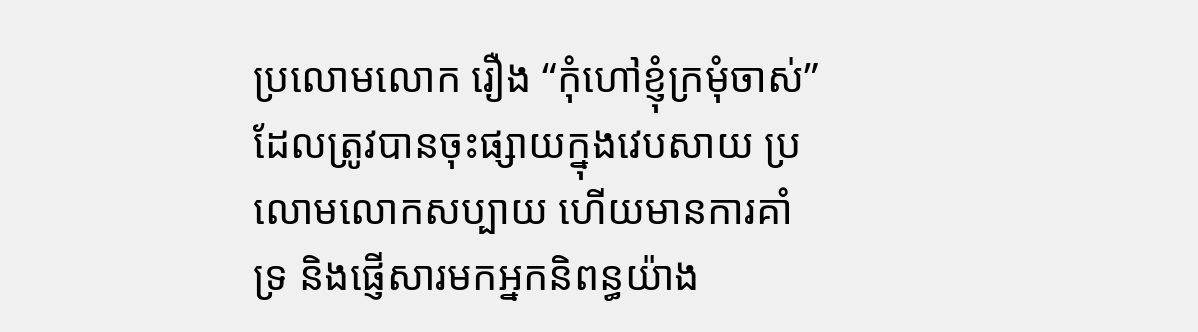ប្រលោមលោក រឿង “កុំហៅខ្ញុំក្រមុំចាស់”
ដែលត្រូវបានចុះផ្សាយក្នុងវេបសាយ ប្រលោមលោកសប្បាយ ហើយមានការគាំទ្រ និងផ្ញើសារមកអ្នកនិពន្ធយ៉ាង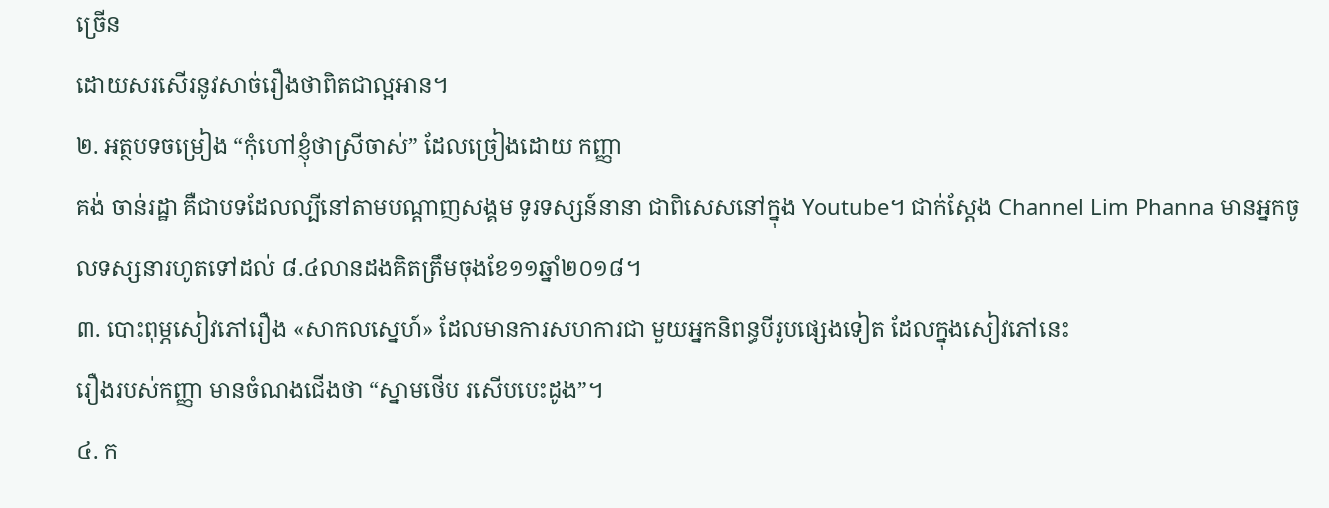ច្រើន
ដោយសរសើរនូវសាច់រឿងថាពិតជាល្អអាន។
២. អត្ថបទចម្រៀង “កុំហៅខ្ញុំថាស្រីចាស់” ដែលច្រៀងដោយ កញ្ញា
គង់ ចាន់រដ្ឋា គឺជាបទដែលល្បីនៅតាមបណ្តាញសង្គម ទូរទស្សន៍នានា ជាពិសេសនៅក្នុង Youtube។ ជាក់ស្តែង Channel Lim Phanna មានអ្នកចូលទស្សនារហូតទៅដល់ ៨.៤លានដងគិតត្រឹមចុងខែ១១ឆ្នាំ២០១៨។
៣. បោះពុម្ភសៀវភៅរឿង «សាកលស្នេហ៍» ដែលមានការសហការជា មួយអ្នកនិពន្ធបីរូបផ្សេងទៀត ដែលក្នុងសៀវភៅនេះ
រឿងរបស់កញ្ញា មានចំណងជើងថា “ស្នាមថើប រសើបបេះដូង”។
៤. ក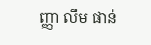ញ្ញា លឹម ផាន់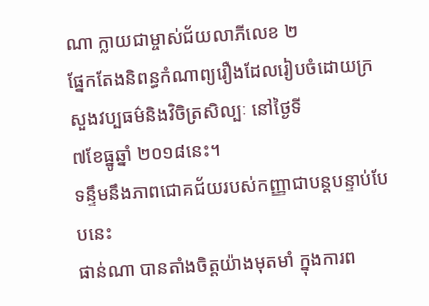ណា ក្លាយជាម្ចាស់ជ័យលាភីលេខ ២
ផ្នែកតែងនិពន្ធកំណាព្យរឿងដែលរៀបចំដោយក្រសួងវប្បធម៌និងវិចិត្រសិល្បៈ នៅថ្ងៃទី
៧ខែធ្នូឆ្នាំ ២០១៨នេះ។
ទន្ទឹមនឹងភាពជោគជ័យរបស់កញ្ញាជាបន្តបន្ទាប់បែបនេះ
ផាន់ណា បានតាំងចិត្តយ៉ាងមុតមាំ ក្នុងការព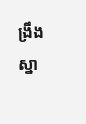ង្រឹងស្នា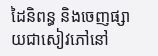ដៃនិពន្ធ និងចេញផ្សាយជាសៀវភៅនៅ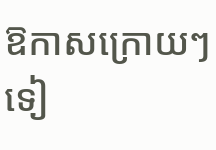ឱកាសក្រោយៗទៀ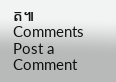ត៕
Comments
Post a Comment